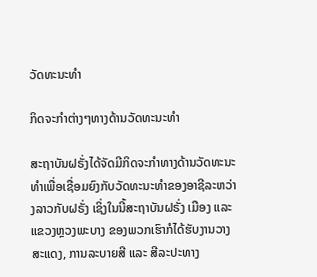ວັດທະນະທຳ

ກິດຈະກຳຕ່າງໆທາງດ້ານວັດທະນະທຳ

ສະຖາບັນຝຣັ່ງໄດ້ຈັດມີກິດຈະກຳທາງດ້ານວັດທະນະທຳເພື່ອເຊື່ອມຍົງກັບວັດທະນະທຳຂອງອາຊີລະຫວ່າງລາວກັບຝຣັ່ງ ເຊິ່ງໃນນີ້ສະຖາບັນຝຣັ່ງ ເມືອງ ແລະ ແຂວງຫຼວງພະບາງ ຂອງພວກເຮົາກໍໄດ້ຮັບງານວາງສະແດງ, ການລະບາຍສີ ແລະ ສີລະປະທາງ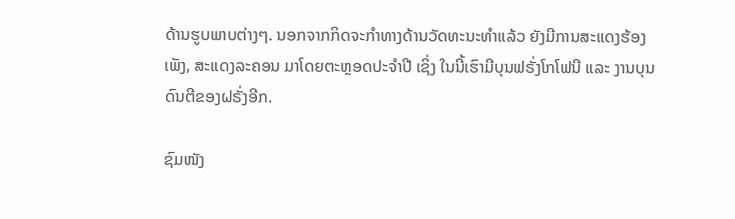ດ້ານຮູບພາບຕ່າງໆ. ນອກຈາກກິດຈະກຳທາງດ້ານວັດທະນະທຳແລ້ວ ຍັງມີການສະແດງຮ້ອງເພັງ, ສະແດງລະຄອນ ມາໂດຍຕະຫຼອດປະຈຳປີ ເຊິ່ງ ໃນນີ້ເຮົາມີບຸນຟຣັ່ງໂກໂຟນີ ແລະ ງານບຸນດົນຕີຂອງຝຣັ່ງອີກ.

ຊົມໜັງ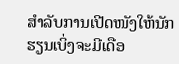ສຳລັບການເປີດໜັງໃຫ້ນັກຮຽນເບິ່ງຈະມີເດືອ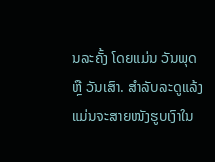ນລະຄັ້ງ ໂດຍແມ່ນ ວັນພຸດ ຫຼື ວັນເສົາ. ສຳລັບລະດູແລ້ງແມ່ນຈະສາຍໜັງຮູບເງົາໃນ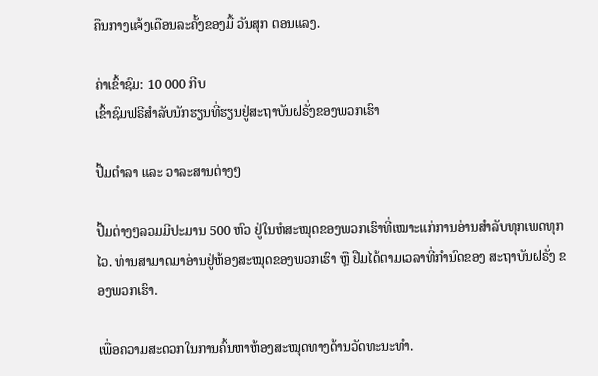ຄືນກາງແຈ້ງເດືອນລະຄັ້ງຂອງມື້ ວັນສຸກ ຕອນແລງ.

ຄ່າເຂົ້າຊົມ: 10 000 ກີບ
ເຂົ້າຊົມຟຣີສຳລັບນັກຮຽນທີ່ຮຽນຢູ່ສະຖາບັນຝຣັ່ງຂອງພວກເຮົາ

ປື້ມຕຳລາ ແລະ ວາລະສານຕ່າງໆ

ປື້ມຕ່າງໆລວມມີປະມານ 500 ຫົວ ຢູ່ໃນຫໍສະໝຸດຂອງພວກເຮົາທີ່ເໝາະແກ່ການອ່ານສຳລັບທຸກເພດທຸກໄວ. ທ່ານສາມາດມາອ່ານຢູ່ຫ້ອງສະໝຸດຂອງພວກເຮົາ ຫຼື ຢືມໄດ້ຕາມເວລາທີ່ກຳນົດຂອງ ສະຖາບັນຝຣັ່ງ ຂອງພວກເຮົາ.

ເພື່ອຄວາມສະດວກໃນການຄົ້ນຫາຫ້ອງສະໝຸດທາງດ້ານວັດທະນະທຳ.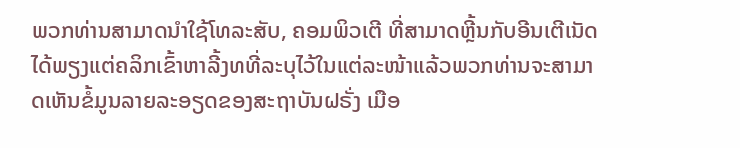ພວກທ່ານສາມາດນຳໃຊ້ໂທລະສັບ, ຄອມພິວເຕີ ທີ່ສາມາດຫຼີ້ນກັບອີນເຕີເນັດໄດ້ພຽງແຕ່ຄລິກເຂົ້າຫາລີ້ງທທີ່ລະບຸໄວ້ໃນແຕ່ລະໜ້າແລ້ວພວກທ່ານຈະສາມາດເຫັນຂໍ້ມູນລາຍລະອຽດຂອງສະຖາບັນຝຣັ່ງ ເມືອ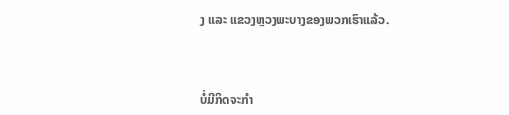ງ ແລະ ແຂວງຫຼວງພະບາງຂອງພວກເຮົາແລ້ວ.



ບໍ່ມີກິດຈະກໍາ